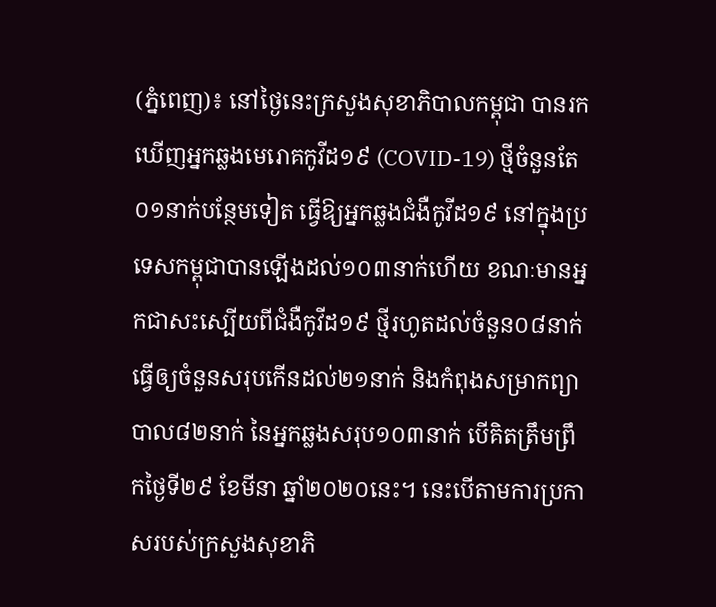(ភ្នំពេញ)៖ នៅថ្ងៃនេះក្រសួងសុខាភិបាលកម្ពុជា បានរកឃើញអ្នកឆ្លងមេរោគកូវីដ១៩ (COVID-19) ថ្មីចំនួនតែ០១នាក់បន្ថែមទៀត ធ្វើឱ្យអ្នកឆ្លងជំងឺកូវីដ១៩ នៅក្នុងប្រទេសកម្ពុជាបានឡើងដល់១០៣នាក់ហើយ ខណៈមានអ្នកជាសះស្បើយពីជំងឺកូវីដ១៩ ថ្មីរហូតដល់ចំនួន០៨នាក់ ធ្វើឲ្យចំនួនសរុបកើនដល់២១នាក់ និងកំពុងសម្រាកព្យាបាល៨២នាក់ នៃអ្នកឆ្លងសរុប១០៣នាក់ បើគិតត្រឹមព្រឹកថ្ងៃទី២៩ ខែមីនា ឆ្នាំ២០២០នេះ។ នេះបើតាមការប្រកាសរបស់ក្រសួងសុខាភិ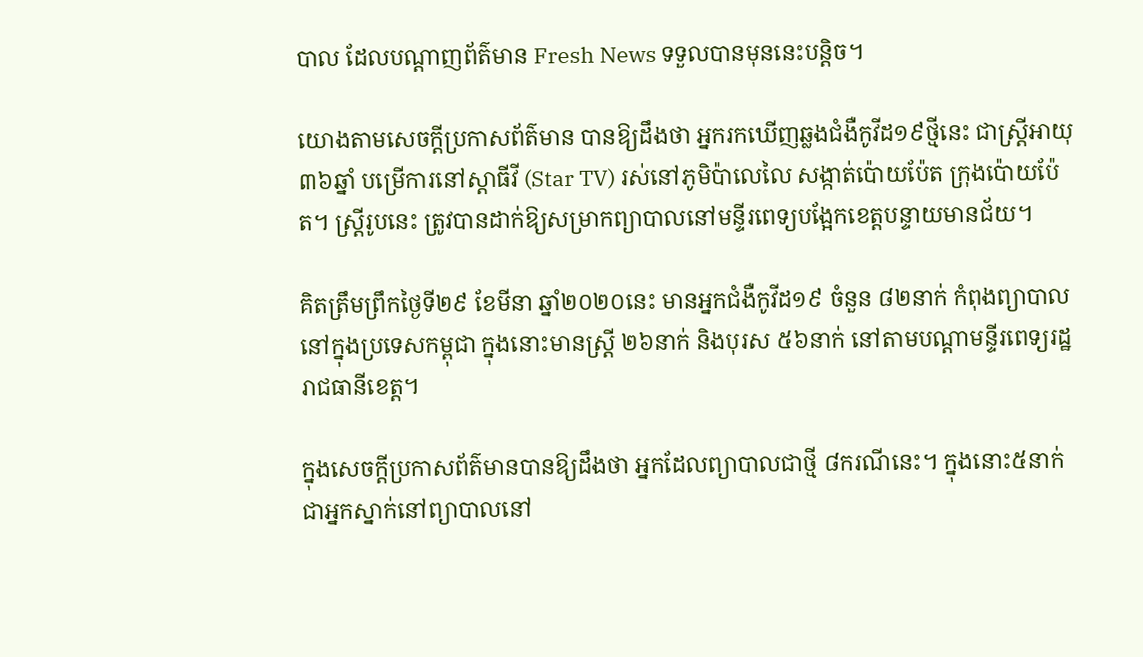បាល ដែលបណ្តាញព័ត៌មាន Fresh News ទទួលបានមុននេះបន្តិច។

យោងតាមសេចក្តីប្រកាសព័ត៌មាន បានឱ្យដឹងថា អ្នករកឃើញឆ្លងជំងឺកូវីដ១៩ថ្មីនេះ ជាស្ត្រីអាយុ៣៦ឆ្នាំ បម្រើការនៅស្តាធីវី (Star TV) រស់នៅភូមិប៉ាលេលៃ សង្កាត់ប៉ោយប៉ែត ក្រុងប៉ោយប៉ែត។ ស្ត្រីរូបនេះ ត្រូវបានដាក់ឱ្យសម្រាកព្យាបាលនៅមន្ទីរពេទ្យបង្អែកខេត្តបន្ទាយមានជ័យ។

គិតត្រឹមព្រឹកថ្ងៃទី២៩ ខែមីនា ឆ្នាំ២០២០នេះ មានអ្នកជំងឺកូវីដ១៩ ចំនួន ៨២នាក់ កំពុងព្យាបាលនៅក្នុងប្រទេសកម្ពុជា ក្នុងនោះមានស្រ្តី ២៦នាក់ និងបុរស ៥៦នាក់ នៅតាមបណ្តាមន្ទីរពេទ្យរដ្ឋរាជធានីខេត្ត។

ក្នុងសេចក្តីប្រកាសព័ត៌មានបានឱ្យដឹងថា អ្នកដែលព្យាបាលជាថ្មី ៨ករណីនេះ។ ក្នុងនោះ៥នាក់ ជាអ្នកស្នាក់នៅព្យាបាលនៅ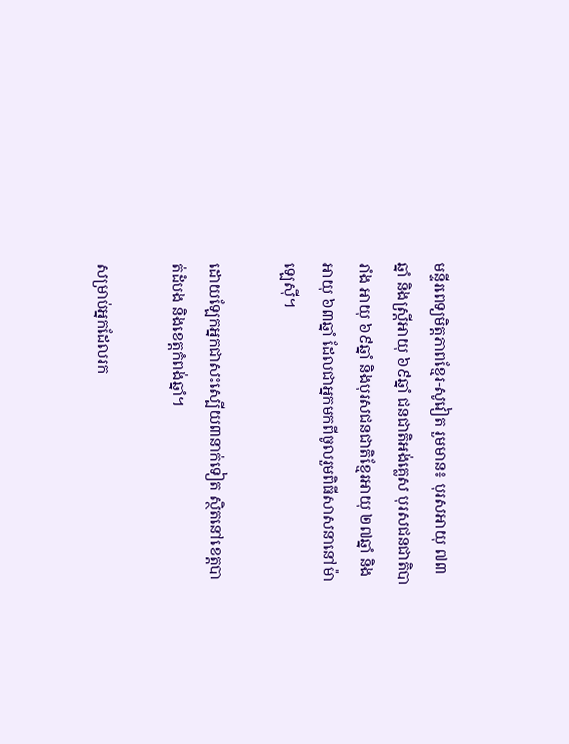មន្ទីរពេទ្យមិត្តភាពខ្មែរ-សូវៀត រួមមាន៖ បុរសអាយុ ៧៣ឆ្នាំ និងស្ត្រីអាយុ ៦៩ឆ្នាំ ជនជាតិអង់គ្លេស បុរសជនជាតិបារាំង អាយុ ៦៩ឆ្នាំ និងបុរសជនជាតិខ្មែរអាយុ ២៧ឆ្នាំ និងអាយុ ៦៣ឆ្នាំ ដែលជាអ្នកមកពីចូលរួមពិធីសាសនានៅម៉ាឡេស៊ី។

ដោយឡែកអ្នកជាសះស្បើយ៣នាក់ទៀត ស្ថិតនៅខេត្តបាត់ដំបង និងខេត្តកំពង់ឆ្នាំ។

សម្រាប់អ្នកដែលរក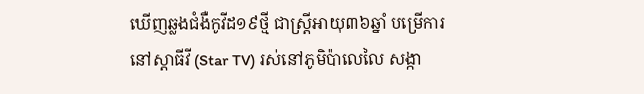ឃើញឆ្លងជំងឺកូវីដ១៩ថ្មី ជាស្ត្រីអាយុ៣៦ឆ្នាំ បម្រើការនៅស្តាធីវី (Star TV) រស់នៅភូមិប៉ាលេលៃ សង្កា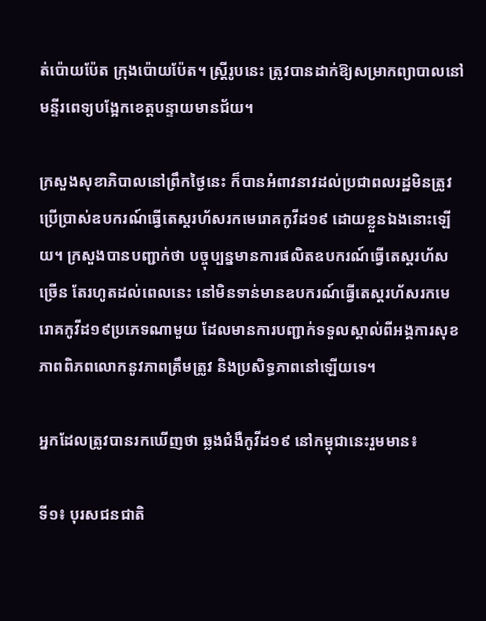ត់ប៉ោយប៉ែត ក្រុងប៉ោយប៉ែត។ ស្ត្រីរូបនេះ ត្រូវបានដាក់ឱ្យសម្រាកព្យាបាលនៅមន្ទីរពេទ្យបង្អែកខេត្តបន្ទាយមានជ័យ។

ក្រសួងសុខាភិបាលនៅព្រឹកថ្ងៃនេះ ក៏បានអំពាវនាវដល់ប្រជាពលរដ្ឋមិនត្រូវប្រើប្រាស់ឧបករណ៍ធ្វើតេស្តរហ័សរកមេរោគកូវីដ១៩ ដោយខ្លួនឯងនោះឡើយ។ ក្រសួងបានបញ្ជាក់ថា បច្ចុប្បន្នមានការផលិតឧបករណ៍ធ្វើតេស្តរហ័សច្រើន តែរហូតដល់ពេលនេះ នៅមិនទាន់មានឧបករណ៍ធ្វើតេស្តរហ័សរកមេរោគកូវីដ១៩ប្រភេទណាមួយ ដែលមានការបញ្ជាក់ទទួលស្គាល់ពីអង្គការសុខភាពពិភពលោកនូវភាពត្រឹមត្រូវ និងប្រសិទ្ធភាពនៅឡើយទេ។

អ្នកដែលត្រូវបានរកឃើញថា ឆ្លងជំងឺកូវីដ១៩ នៅកម្ពុជានេះរួមមាន៖

ទី១៖ បុរសជនជាតិ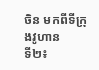ចិន មកពីទីក្រុងវូហាន
ទី២៖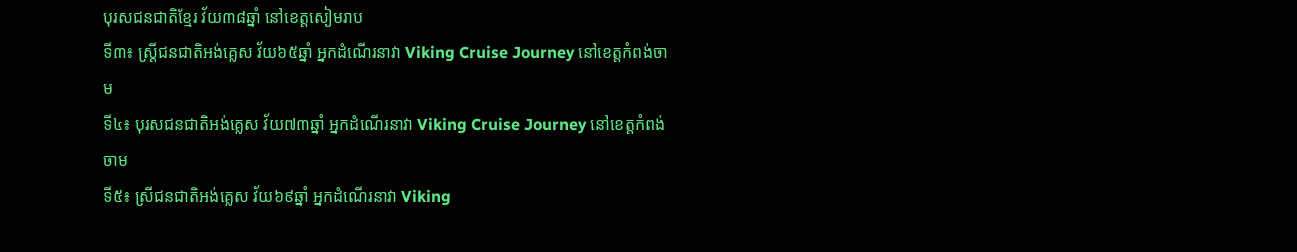បុរសជនជាតិខ្មែរ វ័យ៣៨ឆ្នាំ នៅខេត្តសៀមរាប
ទី៣៖ ស្រ្តីជនជាតិអង់គ្លេស វ័យ៦៥ឆ្នាំ អ្នកដំណើរនាវា Viking Cruise Journey នៅខេត្តកំពង់ចាម
ទី៤៖ បុរសជនជាតិអង់គ្លេស វ័យ៧៣ឆ្នាំ អ្នកដំណើរនាវា Viking Cruise Journey នៅខេត្តកំពង់ចាម
ទី៥៖ ស្រីជនជាតិអង់គ្លេស វ័យ៦៩ឆ្នាំ អ្នកដំណើរនាវា Viking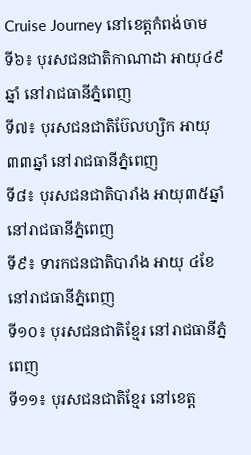Cruise Journey នៅខេត្តកំពង់ចាម
ទី៦៖ បុរសជនជាតិកាណាដា អាយុ៤៩ឆ្នាំ នៅរាជធានីភ្នំពេញ
ទី៧៖ បុរសជនជាតិប៊ែលហ្សិក អាយុ ៣៣ឆ្នាំ នៅរាជធានីភ្នំពេញ
ទី៨៖ បុរសជនជាតិបារាំង អាយុ៣៥ឆ្នាំ នៅរាជធានីភ្នំពេញ
ទី៩៖ ទារកជនជាតិបារាំង អាយុ ៤ខែ នៅរាជធានីភ្នំពេញ
ទី១០៖ បុរសជនជាតិខ្មែរ នៅរាជធានីភ្នំពេញ
ទី១១៖ បុរសជនជាតិខ្មែរ នៅខេត្ត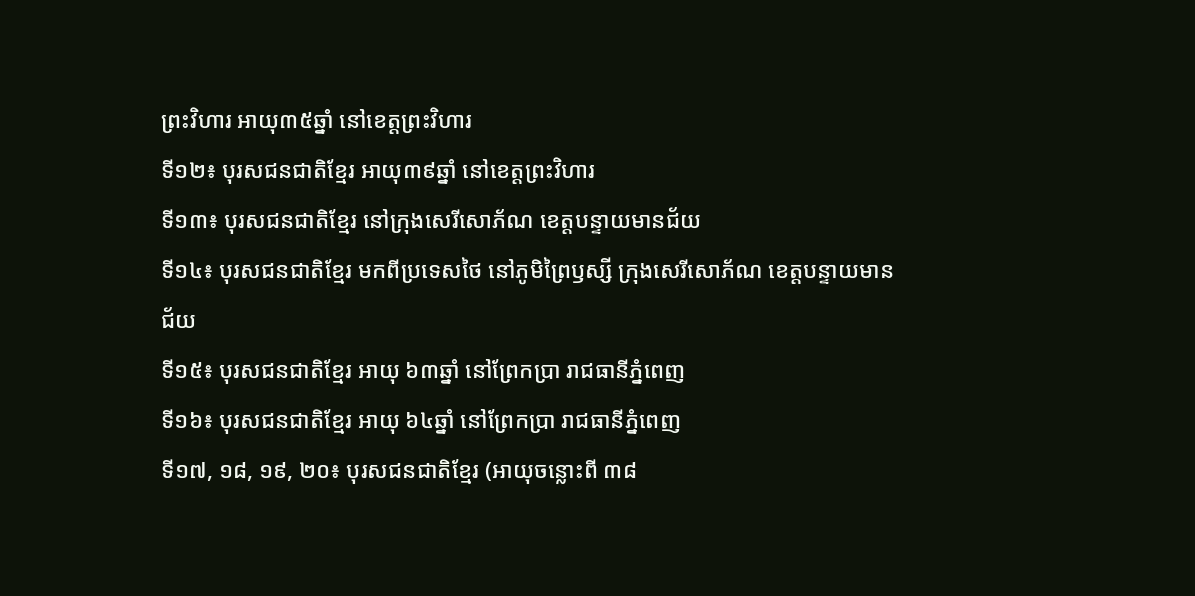ព្រះវិហារ អាយុ៣៥ឆ្នាំ នៅខេត្តព្រះវិហារ
ទី១២៖ បុរសជនជាតិខ្មែរ អាយុ៣៩ឆ្នាំ នៅខេត្តព្រះវិហារ
ទី១៣៖ បុរសជនជាតិខ្មែរ នៅក្រុងសេរីសោភ័ណ ខេត្តបន្ទាយមានជ័យ
ទី១៤៖ បុរសជនជាតិខ្មែរ មកពីប្រទេសថៃ នៅភូមិព្រៃឫស្សី ក្រុងសេរីសោភ័ណ ខេត្តបន្ទាយមានជ័យ
ទី១៥៖ បុរសជនជាតិខ្មែរ អាយុ ៦៣ឆ្នាំ នៅព្រែកប្រា រាជធានីភ្នំពេញ
ទី១៦៖ បុរសជនជាតិខ្មែរ អាយុ ៦៤ឆ្នាំ នៅព្រែកប្រា រាជធានីភ្នំពេញ
ទី១៧, ១៨, ១៩, ២០៖ បុរសជនជាតិខ្មែរ (អាយុចន្លោះពី ៣៨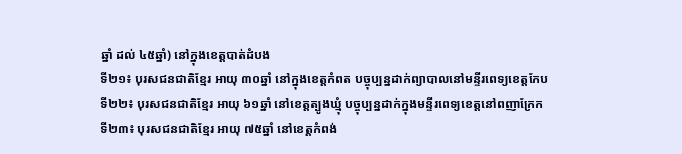ឆ្នាំ ដល់ ៤៥ឆ្នាំ) នៅក្នុងខេត្តបាត់ដំបង
ទី២១៖ បុរសជនជាតិខ្មែរ អាយុ ៣០ឆ្នាំ នៅក្នុងខេត្តកំពត បច្ចុប្បន្នដាក់ព្យាបាលនៅមន្ទីរពេទ្យខេត្តកែប
ទី២២៖ បុរសជនជាតិខ្មែរ អាយុ ៦១ឆ្នាំ នៅខេត្តត្បូងឃ្មុំ បច្ចុប្បន្នដាក់ក្នុងមន្ទីរពេទ្យខេត្តនៅពញាក្រែក
ទី២៣៖ បុរសជនជាតិខ្មែរ អាយុ ៧៥ឆ្នាំ នៅខេត្តកំពង់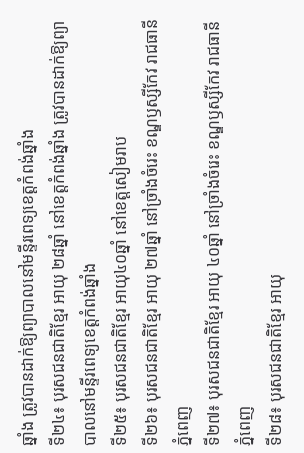ឆ្នាំង ត្រូវបានដាក់ឱ្យព្យាបាលនៅមន្ទីរពេទ្យខេត្តកំពង់ឆ្នាំង
ទី២៤៖ បុរសជនជាតិខ្មែរ អាយុ ២៨ឆ្នាំ នៅខេត្តកំពង់ឆ្នាំង ត្រូវបានដាក់ឱ្យព្យាបាលនៅមន្ទីរពេទ្យខេត្តកំពង់ឆ្នាំង
ទី២៥៖ បុរសជនជាតិខ្មែរ អាយុ៤០ឆ្នាំ នៅខេត្តសៀមរាប
ទី២៦៖ បុរសជនជាតិខ្មែរ អាយុ ២៧ឆ្នាំ នៅច្រាំងចំរេះ ខណ្ឌឫស្សីកែវ រាជធានីភ្នំពេញ
ទី២៧៖ បុរសជនជាតិខ្មែរ អាយុ ៤០ឆ្នាំ នៅច្រាំងចំរេះ ខណ្ឌឫស្សីកែវ រាជធានីភ្នំពេញ
ទី២៨៖ បុរសជនជាតិខ្មែរ អាយុ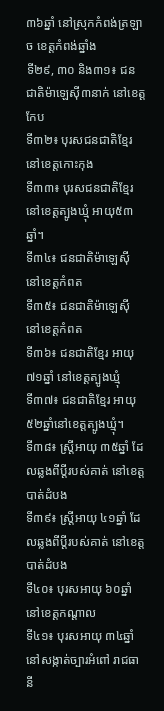៣៦ឆ្នាំ នៅស្រុកកំពង់ត្រឡាច ខេត្តកំពង់ឆ្នាំង
ទី២៩, ៣០ និង៣១៖ ជនជាតិម៉ាឡេស៊ី៣នាក់ នៅខេត្តកែប
ទី៣២៖ បុរសជនជាតិខ្មែរ នៅខេត្តកោះកុង
ទី៣៣៖ បុរសជនជាតិខ្មែរ នៅខេត្តត្បូងឃ្មុំ អាយុ៥៣ឆ្នាំ។
ទី៣៤៖ ជនជាតិម៉ាឡេស៊ី នៅខេត្តកំពត
ទី៣៥៖ ជនជាតិម៉ាឡេស៊ី នៅខេត្តកំពត
ទី៣៦៖ ជនជាតិខ្មែរ អាយុ៧១ឆ្នាំ នៅខេត្តត្បូងឃ្មុំ
ទី៣៧៖ ជនជាតិខ្មែរ អាយុ ៥២ឆ្នាំនៅខេត្តត្បូងឃ្មុំ។
ទី៣៨៖ ស្រ្តីអាយុ ៣៥ឆ្នាំ ដែលឆ្លងពីប្តីរបស់គាត់ នៅខេត្តបាត់ដំបង
ទី៣៩៖ ស្រ្តីអាយុ ៤១ឆ្នាំ ដែលឆ្លងពីប្តីរបស់គាត់ នៅខេត្តបាត់ដំបង
ទី៤០៖ បុរសអាយុ ៦០ឆ្នាំ នៅខេត្តកណ្តាល
ទី៤១៖ បុរសអាយុ ៣៤ឆ្នាំ នៅសង្កាត់ច្បារអំពៅ រាជធានី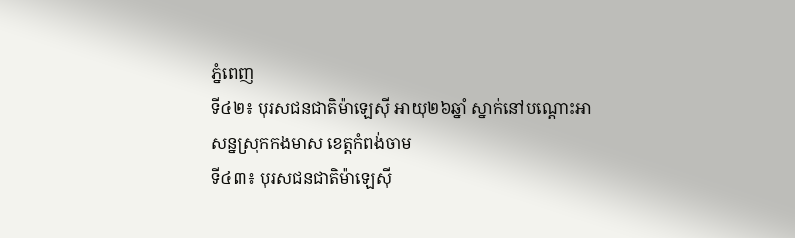ភ្នំពេញ
ទី៤២៖ បុរសជនជាតិម៉ាឡេស៊ី អាយុ២៦ឆ្នាំ ស្នាក់នៅបណ្តោះអាសន្នស្រុកកងមាស ខេត្តកំពង់ចាម
ទី៤៣៖ បុរសជនជាតិម៉ាឡេស៊ី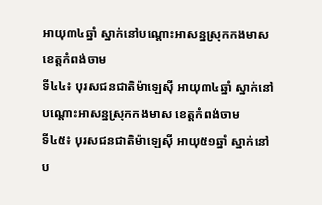អាយុ៣៤ឆ្នាំ ស្នាក់នៅបណ្តោះអាសន្នស្រុកកងមាស ខេត្តកំពង់ចាម
ទី៤៤៖ បុរសជនជាតិម៉ាឡេស៊ី អាយុ៣៤ឆ្នាំ ស្នាក់នៅបណ្តោះអាសន្នស្រុកកងមាស ខេត្តកំពង់ចាម
ទី៤៥៖ បុរសជនជាតិម៉ាឡេស៊ី អាយុ៥១ឆ្នាំ ស្នាក់នៅប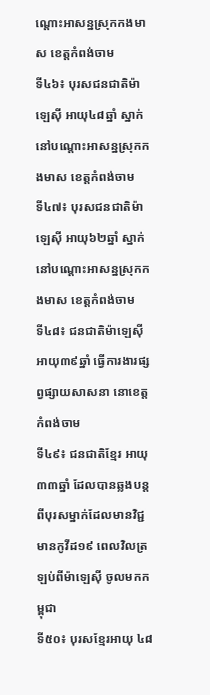ណ្តោះអាសន្នស្រុកកងមាស ខេត្តកំពង់ចាម
ទី៤៦៖ បុរសជនជាតិម៉ាឡេស៊ី អាយុ៤៨ឆ្នាំ ស្នាក់នៅបណ្តោះអាសន្នស្រុកកងមាស ខេត្តកំពង់ចាម
ទី៤៧៖ បុរសជនជាតិម៉ាឡេស៊ី អាយុ៦២ឆ្នាំ ស្នាក់នៅបណ្តោះអាសន្នស្រុកកងមាស ខេត្តកំពង់ចាម
ទី៤៨៖ ជនជាតិម៉ាឡេស៊ី អាយុ៣៩ឆ្នាំ ធ្វើការងារផ្សព្វផ្សាយសាសនា នោខេត្តកំពង់ចាម
ទី៤៩៖ ជនជាតិខ្មែរ អាយុ៣៣ឆ្នាំ ដែលបានឆ្លងបន្តពីបុរសម្នាក់ដែលមានវិជ្ជមានកូវីដ១៩ ពេលវិលត្រឡប់ពីម៉ាឡេស៊ី ចូលមកកម្ពុជា
ទី៥០៖ បុរសខ្មែរអាយុ ៤៨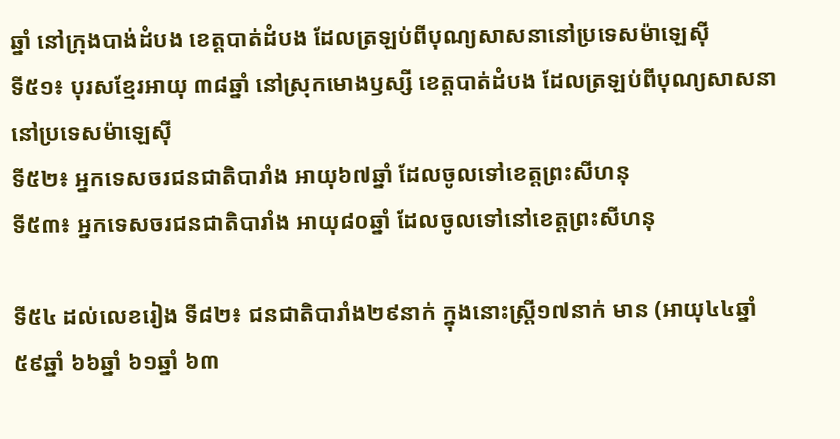ឆ្នាំ នៅក្រុងបាង់ដំបង ខេត្តបាត់ដំបង ដែលត្រឡប់ពីបុណ្យសាសនានៅប្រទេសម៉ាឡេស៊ី
ទី៥១៖ បុរសខ្មែរអាយុ ៣៨ឆ្នាំ នៅស្រុកមោងឫស្សី ខេត្តបាត់ដំបង ដែលត្រឡប់ពីបុណ្យសាសនានៅប្រទេសម៉ាឡេស៊ី
ទី៥២៖ អ្នកទេសចរជនជាតិបារាំង អាយុ៦៧ឆ្នាំ ដែលចូលទៅខេត្តព្រះសីហនុ
ទី៥៣៖ អ្នកទេសចរជនជាតិបារាំង អាយុ៨០ឆ្នាំ ដែលចូលទៅនៅខេត្តព្រះសីហនុ

ទី៥៤ ដល់លេខរៀង ទី៨២៖ ជនជាតិបារាំង២៩នាក់ ក្នុងនោះស្រ្តី១៧នាក់ មាន (អាយុ៤៤ឆ្នាំ ៥៩ឆ្នាំ ៦៦ឆ្នាំ ៦១ឆ្នាំ ៦៣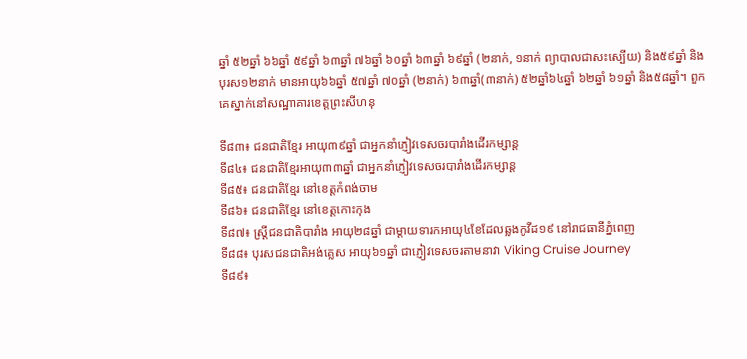ឆ្នាំ ៥២ឆ្នាំ ៦៦ឆ្នាំ ៥៩ឆ្នាំ ៦៣ឆ្នាំ ៧៦ឆ្នាំ ៦០ឆ្នាំ ៦៣ឆ្នាំ ៦៩ឆ្នាំ (២នាក់, ១នាក់ ព្យាបាលជាសះស្បើយ) និង៥៩ឆ្នាំ និងបុរស១២នាក់ មានអាយុ៦៦ឆ្នាំ ៥៧ឆ្នាំ ៧០ឆ្នាំ (២នាក់) ៦៣ឆ្នាំ(៣នាក់) ៥២ឆ្នាំ៦៤ឆ្នាំ ៦២ឆ្នាំ ៦១ឆ្នាំ និង៥៨ឆ្នាំ។ ពួកគេស្នាក់នៅសណ្ឋាគារខេត្តព្រះសីហនុ

ទី៨៣៖ ជនជាតិខ្មែរ អាយុ៣៩ឆ្នាំ ជាអ្នកនាំភ្ញៀវទេសចរបារាំងដើរកម្សាន្ត
ទី៨៤៖ ជនជាតិខ្មែរអាយុ៣៣ឆ្នាំ ជាអ្នកនាំភ្ញៀវទេសចរបារាំងដើរកម្សាន្ត
ទី៨៥៖ ជនជាតិខ្មែរ នៅខេត្តកំពង់ចាម
ទី៨៦៖ ជនជាតិខ្មែរ នៅខេត្តកោះកុង
ទី៨៧៖ ស្រ្តីជនជាតិបារាំង អាយុ២៨ឆ្នាំ ជាម្តាយទារកអាយុ៤ខែដែលឆ្លងកូវីដ១៩ នៅរាជធានីភ្នំពេញ
ទី៨៨៖ បុរសជនជាតិអង់គ្លេស អាយុ៦១ឆ្នាំ ជាភ្ញៀវទេសចរតាមនាវា Viking Cruise Journey
ទី៨៩៖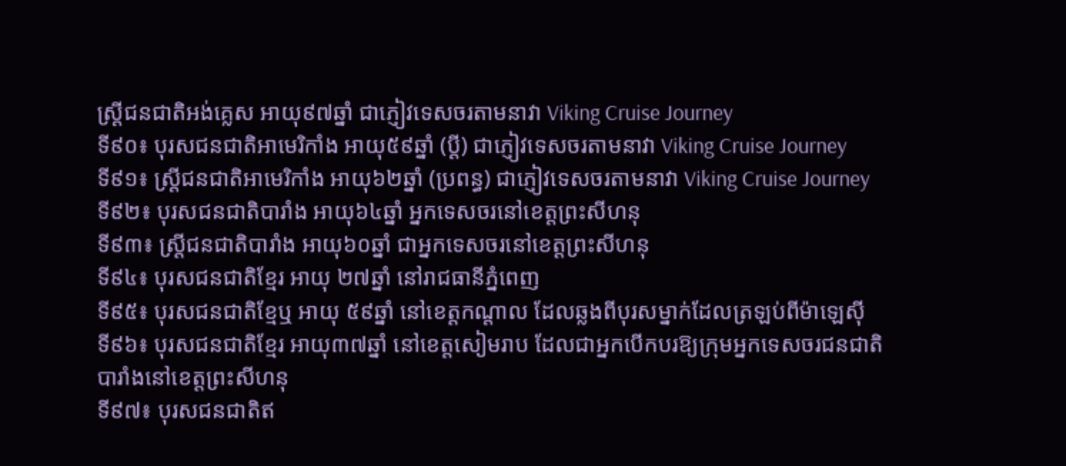ស្រ្តីជនជាតិអង់គ្លេស អាយុ៩៧ឆ្នាំ ជាភ្ញៀវទេសចរតាមនាវា Viking Cruise Journey
ទី៩០៖ បុរសជនជាតិអាមេរិកាំង អាយុ៥៩ឆ្នាំ (ប្តី) ជាភ្ញៀវទេសចរតាមនាវា Viking Cruise Journey
ទី៩១៖ ស្រ្តីជនជាតិអាមេរិកាំង អាយុ៦២ឆ្នាំ (ប្រពន្ធ) ជាភ្ញៀវទេសចរតាមនាវា Viking Cruise Journey
ទី៩២៖ បុរសជនជាតិបារាំង អាយុ៦៤ឆ្នាំ អ្នកទេសចរនៅខេត្តព្រះសីហនុ
ទី៩៣៖ ស្រ្តីជនជាតិបារាំង អាយុ៦០ឆ្នាំ ជាអ្នកទេសចរនៅខេត្តព្រះសីហនុ
ទី៩៤៖ បុរសជនជាតិខ្មែរ អាយុ ២៧ឆ្នាំ នៅរាជធានីភ្នំពេញ
ទី៩៥៖ បុរសជនជាតិខ្មែឬ អាយុ ៥៩ឆ្នាំ នៅខេត្តកណ្តាល ដែលឆ្លងពីបុរសម្នាក់ដែលត្រឡប់ពីម៉ាឡេស៊ី
ទី៩៦៖ បុរសជនជាតិខ្មែរ អាយុ៣៧ឆ្នាំ នៅខេត្តសៀមរាប ដែលជាអ្នកបើកបរឱ្យក្រុមអ្នកទេសចរជនជាតិបារាំងនៅខេត្តព្រះសីហនុ
ទី៩៧៖ បុរសជនជាតិឥ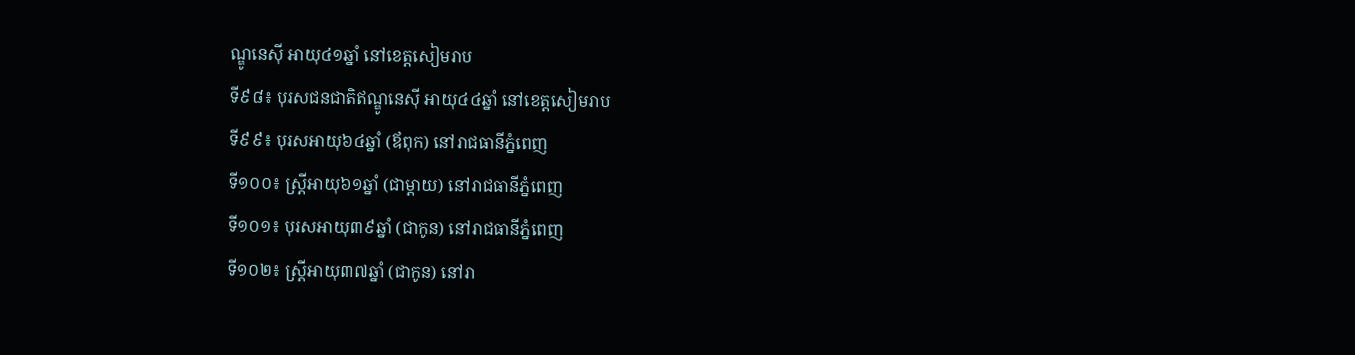ណ្ឌូនេស៊ី អាយុ៤១ឆ្នាំ នៅខេត្តសៀមរាប
ទី៩៨៖ បុរសជនជាតិឥណ្ឌូនេស៊ី អាយុ៤៤ឆ្នាំ នៅខេត្តសៀមរាប
ទី៩៩៖ បុរសអាយុ៦៤ឆ្នាំ (ឪពុក) នៅរាជធានីភ្នំពេញ
ទី១០០៖ ស្រ្តីអាយុ៦១ឆ្នាំ (ជាម្តាយ) នៅរាជធានីភ្នំពេញ
ទី១០១៖ បុរសអាយុ៣៩ឆ្នាំ (ជាកូន) នៅរាជធានីភ្នំពេញ
ទី១០២៖ ស្រ្តីអាយុ៣៧ឆ្នាំ (ជាកូន) នៅរា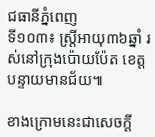ជធានីភ្នំពេញ
ទី១០៣៖ ស្ត្រីអាយុ៣៦ឆ្នាំ រស់នៅក្រុងប៉ោយប៉ែត ខេត្តបន្ទាយមានជ័យ៕

ខាងក្រោមនេះជាសេចក្តី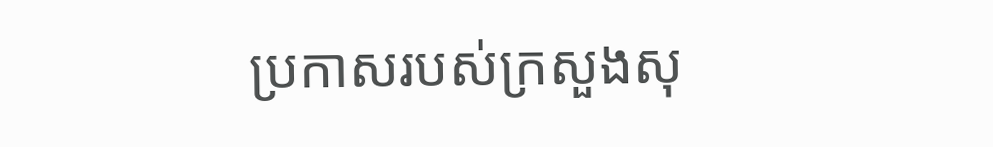ប្រកាសរបស់ក្រសួងសុ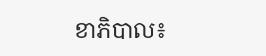ខាភិបាល៖